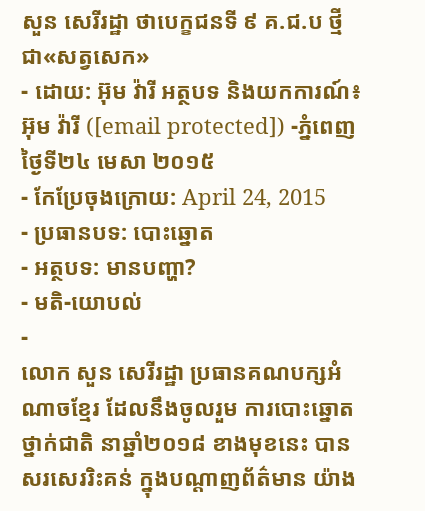សួន សេរីរដ្ឋា ថាបេក្ខជនទី ៩ គ.ជ.ប ថ្មី ជា«សត្វសេក»
- ដោយ: អ៊ុម វ៉ារី អត្ថបទ និងយកការណ៍៖ អ៊ុម វ៉ារី ([email protected]) -ភ្នំពេញថ្ងៃទី២៤ មេសា ២០១៥
- កែប្រែចុងក្រោយ: April 24, 2015
- ប្រធានបទ: បោះឆ្នោត
- អត្ថបទ: មានបញ្ហា?
- មតិ-យោបល់
-
លោក សួន សេរីរដ្ឋា ប្រធានគណបក្សអំណាចខ្មែរ ដែលនឹងចូលរួម ការបោះឆ្នោតថ្នាក់ជាតិ នាឆ្នាំ២០១៨ ខាងមុខនេះ បានសរសេររិះគន់ ក្នុងបណ្តាញព័ត៌មាន យ៉ាង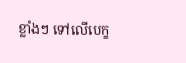ខ្លាំងៗ ទៅលើបេក្ខ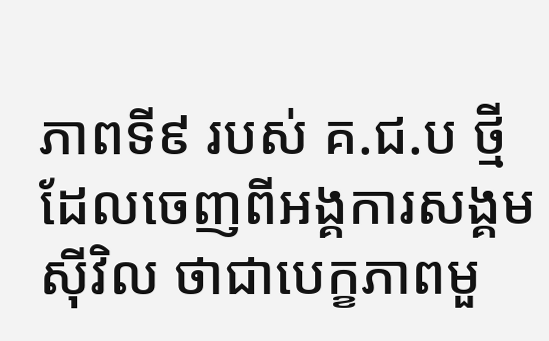ភាពទី៩ របស់ គ.ជ.ប ថ្មី ដែលចេញពីអង្គការសង្គមស៊ីវិល ថាជាបេក្ខភាពមួ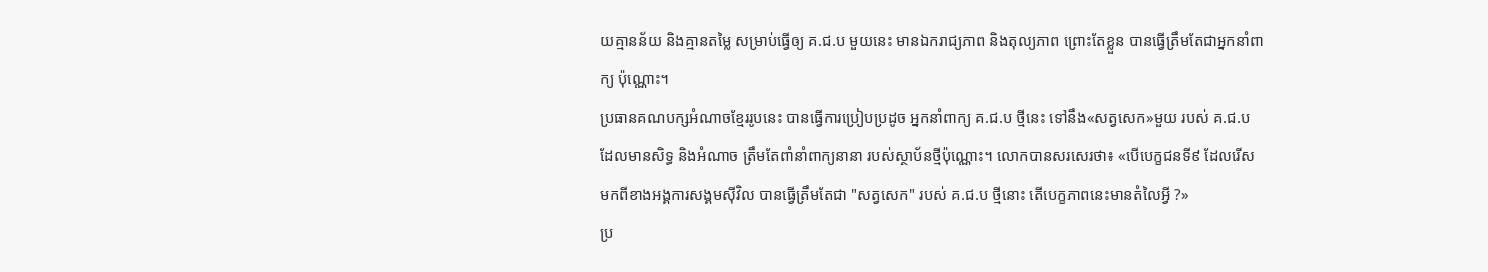យគ្មានន័យ និងគ្មានតម្លៃ សម្រាប់ធ្វើឲ្យ គ.ជ.ប មួយនេះ មានឯករាជ្យភាព និងតុល្យភាព ព្រោះតែខ្លួន បានធ្វើត្រឹមតែជាអ្នកនាំពាក្យ ប៉ុណ្ណោះ។
ប្រធានគណបក្សអំណាចខ្មែររូបនេះ បានធ្វើការប្រៀបប្រដូច អ្នកនាំពាក្យ គ.ជ.ប ថ្មីនេះ ទៅនឹង«សត្វសេក»មួយ របស់ គ.ជ.ប ដែលមានសិទ្ធ និងអំណាច ត្រឹមតែពាំនាំពាក្យនានា របស់ស្ថាប័នថ្មីប៉ុណ្ណោះ។ លោកបានសរសេរថា៖ «បើបេក្ខជនទី៩ ដែលរើស មកពីខាងអង្គការសង្គមស៊ីវិល បានធ្វើត្រឹមតែជា "សត្វសេក" របស់ គ.ជ.ប ថ្មីនោះ តើបេក្ខភាពនេះមានតំលៃអ្វី ?»
ប្រ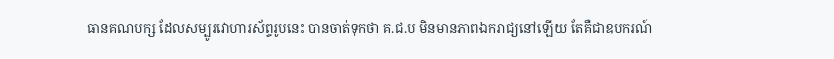ធានគណបក្ស ដែលសម្បូរវោហារស័ព្ទរូបនេះ បានចាត់ទុកថា គ.ជ.ប មិនមានភាពឯករាជ្យនៅឡើយ តែគឺជាឧបករណ៍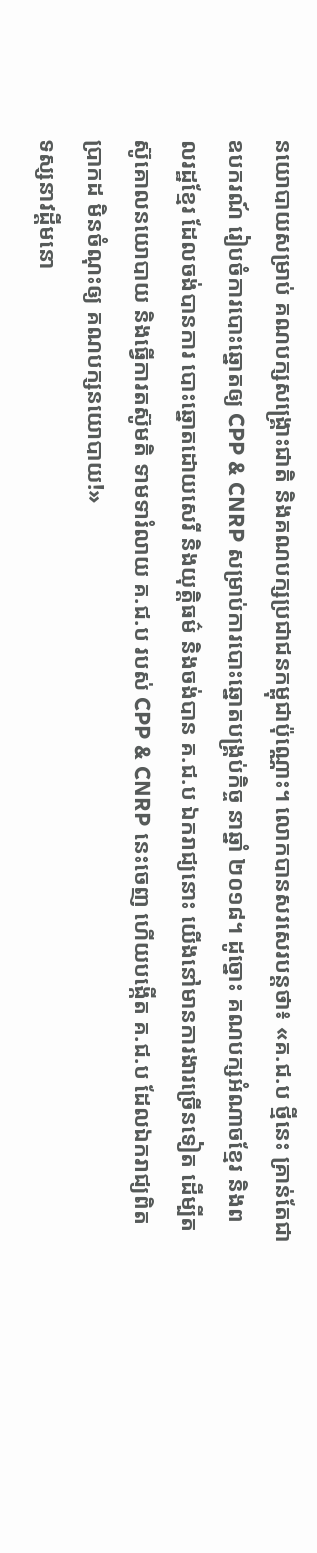នយោបាយសម្រាប់ គណបក្សសង្គ្រោះជាតិ និងគណបក្សប្រជាជនកម្ពុជាប៉ុណ្ណោះ។ លោកបានសរសេរបន្តថា៖ «គ.ជ.ប ថ្មីនេះ គ្រាន់តែជាឧបករណ៍ រៀបចំការបោះឆ្នោតឲ្យ CPP & CNRP សម្រាប់ការបោះឆ្នោតបង្គ្រប់កិច្ច នាឆ្នាំ ២០១៨។ ដូច្នោះ គណបក្សអំណាចខ្មែរ និងពលរដ្ឋខ្មែរ ដែលចង់បានការ បោះឆ្នោតដោយសេរី និងយុត្តិធម៌ និងចង់បាន គ.ជ.ប ឯករាជ្យនោះ យើងនៅមានការងារច្រើនទៀត ដើម្បីតស៊ូគោលនយោបាយ និងធ្វើការតស៊ូមតិ ទាមទារំលាយ គ.ជ.ប របស់ CPP & CNRP នេះចេញ ហើយបង្កើត គ.ជ.ប ដែលឯករាជ្យពិតប្រាកដ មិនចំណុះឲ្យ គណបក្សនយោបាយ!»
ទស្សនាវដ្តីមនោ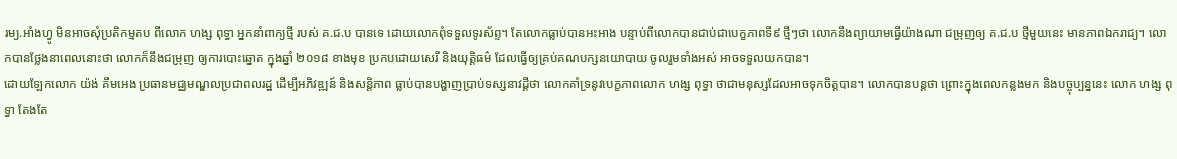រម្យ.អាំងហ្វូ មិនអាចសុំប្រតិកម្មតប ពីលោក ហង្ស ពុទ្ធា អ្នកនាំពាក្យថ្មី របស់ គ.ជ.ប បានទេ ដោយលោកពុំទទួលទូរស័ព្ទ។ តែលោកធ្លាប់បានអះអាង បន្ទាប់ពីលោកបានជាប់ជាបេក្ខភាពទី៩ ថ្មីៗថា លោកនឹងព្យាយាមធ្វើយ៉ាងណា ជម្រុញឲ្យ គ.ជ.ប ថ្មីមួយនេះ មានភាពឯករាជ្យ។ លោកបានថ្លែងនាពេលនោះថា លោកក៏នឹងជម្រុញ ឲ្យការបោះឆ្នោត ក្នុងឆ្នាំ ២០១៨ ខាងមុខ ប្រកបដោយសេរី និងយុត្តិធម៌ ដែលធ្វើឲ្យគ្រប់គណបក្សនយោបាយ ចូលរួមទាំងអស់ អាចទទួលយកបាន។
ដោយឡែកលោក យ៉ង់ គឹមអេង ប្រធានមជ្ឈមណ្ឌលប្រជាពលរដ្ឋ ដើម្បីអភិវឌ្ឍន៍ និងសន្តិភាព ធ្លាប់បានបង្ហាញប្រាប់ទស្សនាវដ្តីថា លោកគាំទ្រនូវបេក្ខភាពលោក ហង្ស ពុទ្ធា ថាជាមនុស្សដែលអាចទុកចិត្តបាន។ លោកបានបន្តថា ព្រោះក្នុងពេលកន្លងមក និងបច្ចុប្បន្ននេះ លោក ហង្ស ពុទ្ធា តែងតែ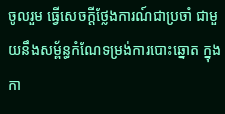ចូលរួម ធ្វើសេចក្តីថ្លែងការណ៍ជាប្រចាំ ជាមួយនឹងសម្ព័ន្ធកំណែទម្រង់ការបោះឆ្នោត ក្នុងកា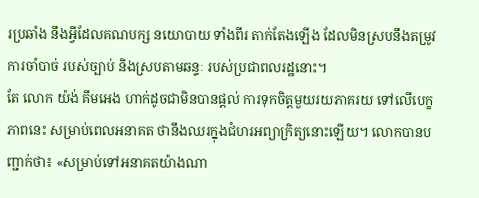រប្រឆាំង នឹងអ្វីដែលគណបក្ស នយោបាយ ទាំងពីរ តាក់តែងឡើង ដែលមិនស្របនឹងតម្រូវការចាំបាច់ របស់ច្បាប់ និងស្របតាមឆន្ទៈ របស់ប្រជាពលរដ្ឋនោះ។
តែ លោក យ៉ង់ គឹមអេង ហាក់ដូចជាមិនបានផ្តល់ ការទុកចិត្តមួយរយភាគរយ ទៅលើបេក្ខភាពនេះ សម្រាប់ពេលអនាគត ថានឹងឈរក្នុងជំហរអព្យាក្រិត្យនោះឡើយ។ លោកបានបញ្ជាក់ថា៖ «សម្រាប់ទៅអនាគតយ៉ាងណា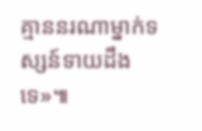គ្មាននរណាម្នាក់ទស្សន៍ទាយដឹងទេ»៕